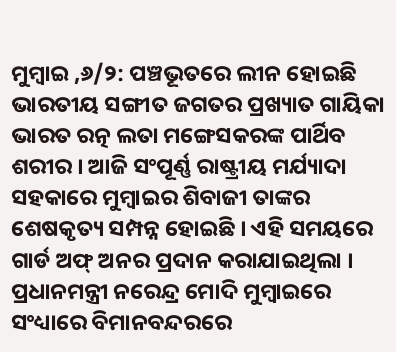ମୁମ୍ୱାଇ ,୬/୨: ପଞ୍ଚଭୂତରେ ଲୀନ ହୋଇଛି ଭାରତୀୟ ସଙ୍ଗୀତ ଜଗତର ପ୍ରଖ୍ୟାତ ଗାୟିକା ଭାରତ ରତ୍ନ ଲତା ମଙ୍ଗେସକରଙ୍କ ପାର୍ଥିବ ଶରୀର । ଆଜି ସଂପୂର୍ଣ୍ଣ ରାଷ୍ଟ୍ରୀୟ ମର୍ଯ୍ୟାଦା ସହକାରେ ମୁମ୍ୱାଇର ଶିବାଜୀ ତାଙ୍କର ଶେଷକୃତ୍ୟ ସମ୍ପନ୍ନ ହୋଇଛି । ଏହି ସମୟରେ ଗାର୍ଡ ଅଫ୍ ଅନର ପ୍ରଦାନ କରାଯାଇଥିଲା । ପ୍ରଧାନମନ୍ତ୍ରୀ ନରେନ୍ଦ୍ର ମୋଦି ମୁମ୍ବାଇରେ ସଂଧ୍ୟାରେ ବିମାନବନ୍ଦରରେ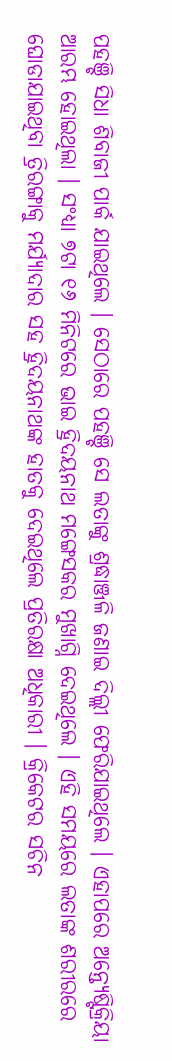ପହଞ୍ଚି ସିଧା ଶିବାଜୀ ପାର୍କ ଯାଇଥିଲେ । ସେଠାରେ ପହଞ୍ଚି ସେ ଲତାଙ୍କୁ ଶ୍ରଦ୍ଧାଞ୍ଜଳି ଜଣାଇ ଦିଲ୍ଲୀ ଫେରିଯାଇଥିଲେ । ଏହାପରେ ଅନ୍ତ୍ୟେଷ୍ଟିକ୍ରିୟା ଆରମ୍ଭ ହୋଇଥିଲା । ସଂଧ୍ୟା ୭ଟା ୧୬ ମିନିଟରେ ଭାଇ ହ୍ରିଦୟନାଥ ମଙ୍ଗେସକର ମୁଖାଗ୍ନି ଦେଇଥିଲେ । ଏହି ସମୟରେ ଲତାଙ୍କ ଶରୀରରେ ଘୋଡାଯାଇଥିବା ତ୍ରିରଙ୍ଗାକୁ ମର୍ଯ୍ୟାଦାର ସହ ହ୍ରିଦୟନାଥଙ୍କ ହାତକୁ ଦେଇଥିଲେ ପ୍ରତିରକ୍ଷା ଅଧିକାରୀ । କ୍ରିକେଟର ସଚିନ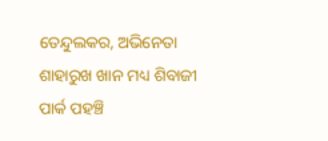ତେନ୍ଦୁଲକର, ଅଭିନେତା ଶାହାରୁଖ ଖାନ ମଧ୍ୟ ଶିବାଜୀ ପାର୍କ ପହଞ୍ଚି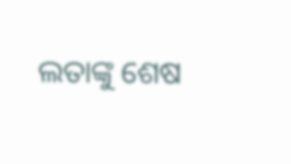ଲତାଙ୍କୁ ଶେଷ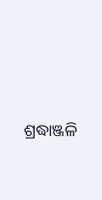ଶ୍ରଦ୍ଧାଞ୍ଜଳି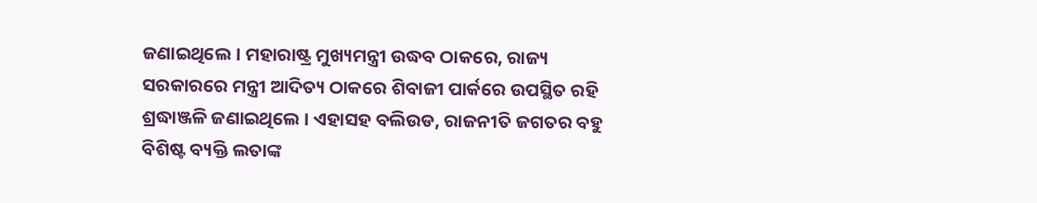ଜଣାଇଥିଲେ । ମହାରାଷ୍ଟ୍ର ମୁଖ୍ୟମନ୍ତ୍ରୀ ଉଦ୍ଧବ ଠାକରେ, ରାଜ୍ୟ ସରକାରରେ ମନ୍ତ୍ରୀ ଆଦିତ୍ୟ ଠାକରେ ଶିବାଜୀ ପାର୍କରେ ଉପସ୍ଥିତ ରହି ଶ୍ରଦ୍ଧାଞ୍ଜଳି ଜଣାଇଥିଲେ । ଏହାସହ ବଲିଉଡ, ରାଜନୀତି ଜଗତର ବହୁ ବିଶିଷ୍ଟ ବ୍ୟକ୍ତି ଲତାଙ୍କ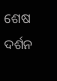ଶେଷ ଦର୍ଶନ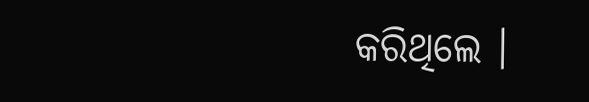କରିଥିଲେ ।